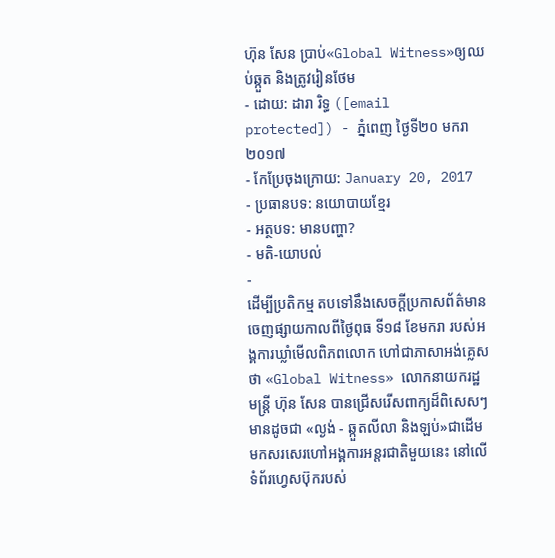ហ៊ុន សែន ប្រាប់«Global Witness»ឲ្យឈប់ឆ្កួត និងត្រូវរៀនថែម
- ដោយ: ដារា រិទ្ធ ([email protected]) - ភ្នំពេញ ថ្ងៃទី២០ មករា ២០១៧
- កែប្រែចុងក្រោយ: January 20, 2017
- ប្រធានបទ: នយោបាយខ្មែរ
- អត្ថបទ: មានបញ្ហា?
- មតិ-យោបល់
-
ដើម្បីប្រតិកម្ម តបទៅនឹងសេចក្ដីប្រកាសព័ត៌មាន ចេញផ្សាយកាលពីថ្ងៃពុធ ទី១៨ ខែមករា របស់អង្គការឃ្លាំមើលពិភពលោក ហៅជាភាសាអង់គ្លេសថា «Global Witness» លោកនាយករដ្ឋមន្ត្រី ហ៊ុន សែន បានជ្រើសរើសពាក្យដ៏ពិសេសៗ មានដូចជា «ល្ងង់ - ឆ្កួតលីលា និងឡប់»ជាដើម មកសរសេរហៅអង្គការអន្តរជាតិមួយនេះ នៅលើទំព័រហ្វេសប៊ុករបស់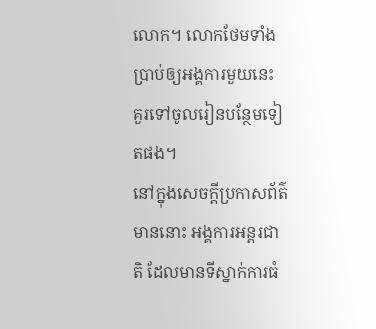លោក។ លោកថែមទាំងប្រាប់ឲ្យអង្គការមួយនេះ គួរទៅចូលរៀនបន្ថែមទៀតផង។
នៅក្នុងសេចក្ដីប្រកាសព័ត៌មាននោះ អង្គការអន្តរជាតិ ដែលមានទីស្នាក់ការធំ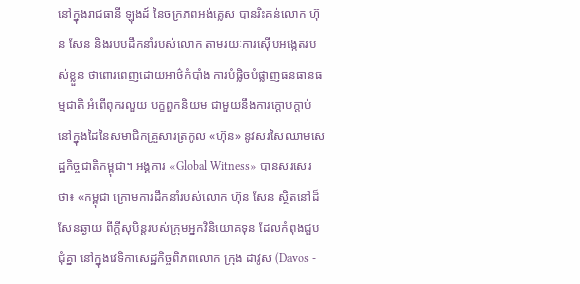នៅក្នុងរាជធានី ឡុងដ៍ នៃចក្រភពអង់គ្លេស បានរិះគន់លោក ហ៊ុន សែន និងរបបដឹកនាំរបស់លោក តាមរយៈការស៊ើបអង្កេតរបស់ខ្លួន ថាពោរពេញដោយអាថ៌កំបាំង ការបំផ្លិចបំផ្លាញធនធានធម្មជាតិ អំពើពុករលួយ បក្ខពួកនិយម ជាមួយនឹងការក្ដោបក្ដាប់ នៅក្នុងដៃនៃសមាជិកគ្រួសារត្រកូល «ហ៊ុន» នូវសរសៃឈាមសេដ្ឋកិច្ចជាតិកម្ពុជា។ អង្គការ «Global Witness» បានសរសេរថា៖ «កម្ពុជា ក្រោមការដឹកនាំរបស់លោក ហ៊ុន សែន ស្ថិតនៅដ៏សែនឆ្ងាយ ពីក្ដីសុបិន្តរបស់ក្រុមអ្នកវិនិយោគទុន ដែលកំពុងជួបជុំគ្នា នៅក្នុងវេទិកាសេដ្ឋកិច្ចពិភពលោក ក្រុង ដាវូស (Davos -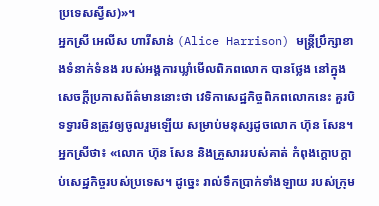ប្រទេសស្វីស)»។
អ្នកស្រី អេលីស ហារីសាន់ (Alice Harrison) មន្ត្រីប្រឹក្សាខាងទំនាក់ទំនង របស់អង្គការឃ្លាំមើលពិភពលោក បានថ្លែង នៅក្នុងសេចក្ដីប្រកាសព័ត៌មាននោះថា វេទិកាសេដ្ឋកិច្ចពិភពលោកនេះ គួរបិទទ្វារមិនត្រូវឲ្យចូលរួមឡើយ សម្រាប់មនុស្សដូចលោក ហ៊ុន សែន។ អ្នកស្រីថា៖ «លោក ហ៊ុន សែន និងគ្រួសាររបស់គាត់ កំពុងក្ដោបក្ដាប់សេដ្ឋកិច្ចរបស់ប្រទេស។ ដូច្នេះ រាល់ទឹកប្រាក់ទាំងឡាយ របស់ក្រុម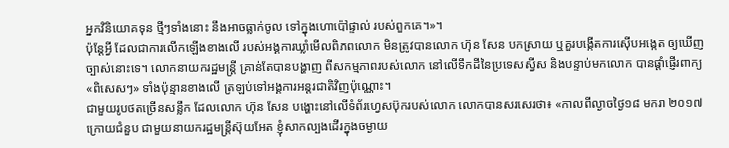អ្នកវិនិយោគទុន ថ្មីៗទាំងនោះ នឹងអាចធ្លាក់ចូល ទៅក្នុងហោប៉ៅផ្ទាល់ របស់ពួកគេ។»។
ប៉ុន្តែអ្វី ដែលជាការលើកឡើងខាងលើ របស់អង្គការឃ្លាំមើលពិភពលោក មិនត្រូវបានលោក ហ៊ុន សែន បកស្រាយ ឬគួរបង្កើតការស៊ើបអង្កេត ឲ្យឃើញច្បាស់នោះទេ។ លោកនាយករដ្ឋមន្ត្រី គ្រាន់តែបានបង្ហាញ ពីសកម្មភាពរបស់លោក នៅលើទឹកដីនៃប្រទេសស្វីស និងបន្ទាប់មកលោក បានផ្ដាំផ្ញើរពាក្យ«ពិសេសៗ» ទាំងប៉ុន្មានខាងលើ ត្រឡប់ទៅអង្គការអន្តរជាតិវិញប៉ុណ្ណោះ។
ជាមួយរូបថតច្រើនសន្លឹក ដែលលោក ហ៊ុន សែន បង្ហោះនៅលើទំព័រហ្វេសប៊ុករបស់លោក លោកបានសរសេរថា៖ «កាលពីល្ងាចថ្ងៃ១៨ មករា ២០១៧ ក្រោយជំនួប ជាមួយនាយករដ្ឋមន្ត្រីស៊ុយអែត ខ្ញុំសាកល្បងដើរក្នុងចម្ងាយ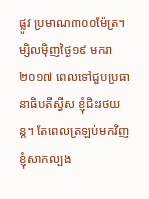ផ្លូវ ប្រមាណ៣០០ម៉ែត្រ។ ម្សិលមុិញថ្ងៃ១៩ មករា ២០១៧ ពេលទៅជួបប្រធានាធិបតីស្វីស ខ្ញុំជិះរថយន្ត។ តែពេលត្រឡប់មកវិញ ខ្ញុំសាកល្បង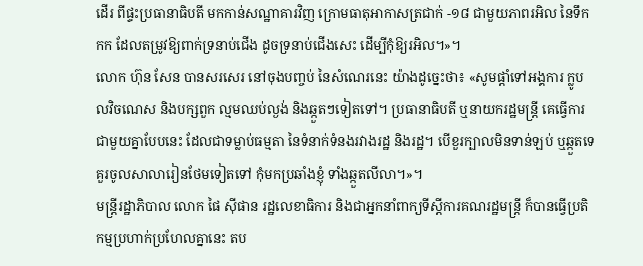ដើរ ពីផ្ទះប្រធានាធិបតី មកកាន់សណ្ឋាគារវិញ ក្រោមធាតុអាកាសត្រជាក់ -១៨ ជាមួយភាពរអិល នៃទឹកកក ដែលតម្រូវឱ្យពាក់ទ្រនាប់ជើង ដូចទ្រនាប់ជើងសេះ ដើម្បីកុំឱ្យរអិល។»។
លោក ហ៊ុន សែន បានសរសេរ នៅចុងបញ្ចប់ នៃសំណេរនេះ យ៉ាងដូច្នេះថា៖ «សូមផ្តាំទៅអង្គការ ក្លូបលវិចណេស និងបក្សពួក ល្មមឈប់ល្ងង់ និងឆ្កួតៗទៀតទៅ។ ប្រធានាធិបតី ឬនាយករដ្ឋមន្ត្រី គេធ្វើការជាមួយគ្នាបែបនេះ ដែលជាទម្លាប់ធម្មតា នៃទំនាក់ទំនងរវាងរដ្ឋ និងរដ្ឋ។ បើខួរក្បាលមិនទាន់ឡប់ ឬឆ្កួតទេ គួរចូលសាលារៀនថែមទៀតទៅ កុំមកប្រឆាំងខ្ញុំ ទាំងឆ្កួតលីលា។»។
មន្ត្រីរដ្ឋាភិបាល លោក ផៃ ស៊ីផាន រដ្ឋលេខាធិការ និងជាអ្នកនាំពាក្យទីស្ដីការគណរដ្ឋមន្ត្រី ក៏បានធ្វើប្រតិកម្មប្រហាក់ប្រហែលគ្នានេះ តប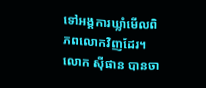ទៅអង្គការឃ្លាំមើលពិភពលោកវិញដែរ។ លោក ស៊ីផាន បានចា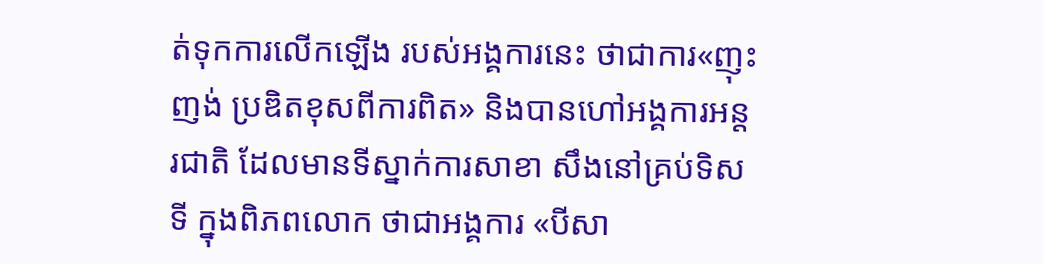ត់ទុកការលើកឡើង របស់អង្គការនេះ ថាជាការ«ញុះញង់ ប្រឌិតខុសពីការពិត» និងបានហៅអង្គការអន្តរជាតិ ដែលមានទីស្នាក់ការសាខា សឹងនៅគ្រប់ទិសទី ក្នុងពិភពលោក ថាជាអង្គការ «បីសា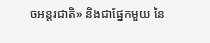ចអន្តរជាតិ» និងជាផ្នែកមួយ នៃ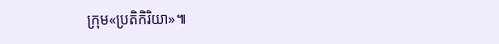ក្រុម«ប្រតិកិរិយា»៕